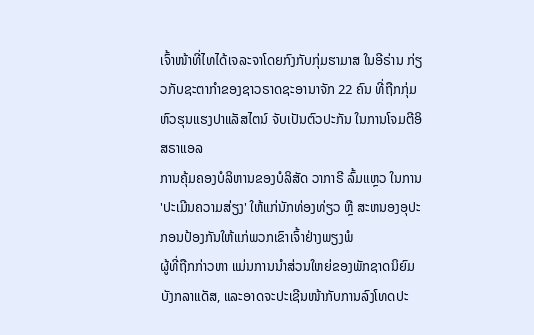ເຈົ້າໜ້າທີ່ໄທໄດ້ເຈລະຈາໂດຍກົງກັບກຸ່ມຮາມາສ ໃນອີຣ່ານ ກ່ຽວກັບຊະຕາກຳຂອງຊາວຣາດຊະອານາຈັກ 22 ຄົນ ທີ່ຖືກກຸ່ມຫົວຮຸນແຮງປາແລັສໄຕນ໌ ຈັບເປັນຕົວປະກັນ ໃນການໂຈມຕີອິສຣາແອລ
ການຄຸ້ມຄອງບໍລິຫານຂອງບໍລິສັດ ວາກາຣີ ລົ້ມແຫຼວ ໃນການ 'ປະເມີນຄວາມສ່ຽງ' ໃຫ້ແກ່ນັກທ່ອງທ່ຽວ ຫຼື ສະຫນອງອຸປະກອນປ້ອງກັນໃຫ້ແກ່ພວກເຂົາເຈົ້າຢ່າງພຽງພໍ
ຜູ້ທີ່ຖືກກ່າວຫາ ແມ່ນການນໍາສ່ວນໃຫຍ່ຂອງພັກຊາດນິຍົມບັງກລາແດັສ, ແລະອາດຈະປະເຊີນໜ້າກັບການລົງໂທດປະ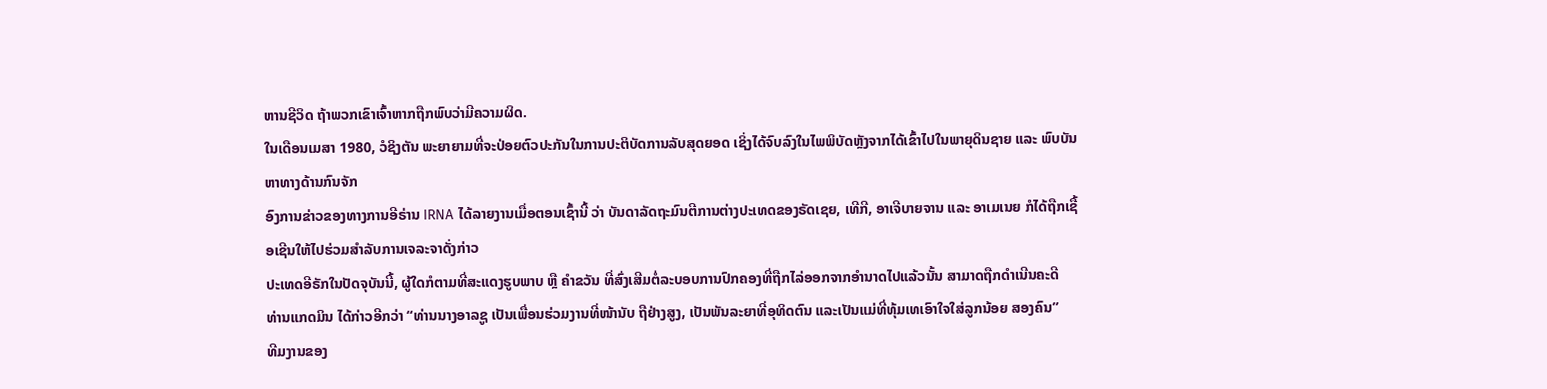ຫານຊີວິດ ຖ້າພວກເຂົາເຈົ້າຫາກຖືກພົບວ່າມີຄວາມຜິດ.
ໃນເດືອນເມສາ 1980, ວໍຊິງຕັນ ພະຍາຍາມທີ່ຈະປ່ອຍຕົວປະກັນໃນການປະຕິບັດການລັບສຸດຍອດ ເຊິ່ງໄດ້ຈົບລົງໃນໄພພິບັດຫຼັງຈາກໄດ້ເຂົ້າໄປໃນພາຍຸດິນຊາຍ ແລະ ພົບບັນຫາທາງດ້ານກົນຈັກ
ອົງການຂ່າວຂອງທາງການອີຣ່ານ IRNA ໄດ້ລາຍງານເມື່ອຕອນເຊົ້ານີ້ ວ່າ ບັນດາລັດຖະມົນຕີການຕ່າງປະເທດຂອງຣັດເຊຍ, ເທີກີ, ອາເຈີບາຍຈານ ແລະ ອາເມເນຍ ກໍໄດ້ຖືກເຊື້ອເຊີນໃຫ້ໄປຮ່ວມສຳລັບການເຈລະຈາດັ່ງກ່າວ
ປະເທດອີຣັກໃນປັດຈຸບັນນີ້, ຜູ້ໃດກໍຕາມທີ່ສະແດງຮູບພາບ ຫຼື ຄຳຂວັນ ທີ່ສົ່ງເສີມຕໍ່ລະບອບການປົກຄອງທີ່ຖືກໄລ່ອອກຈາກອໍານາດໄປແລ້ວນັ້ນ ສາມາດຖືກດຳເນີນຄະດີ
ທ່ານແກດມິນ ໄດ້ກ່າວອີກວ່າ “ທ່ານນາງອາລຊູ ເປັນເພື່ອນຮ່ວມງານທີ່ໜ້ານັບ ຖືຢ່າງສູງ, ເປັນພັນລະຍາທີ່ອຸທິດຕົນ ແລະເປັນແມ່ທີ່ທຸ້ມເທເອົາໃຈໃສ່ລູກນ້ອຍ ສອງຄົນ”
ທີມງານຂອງ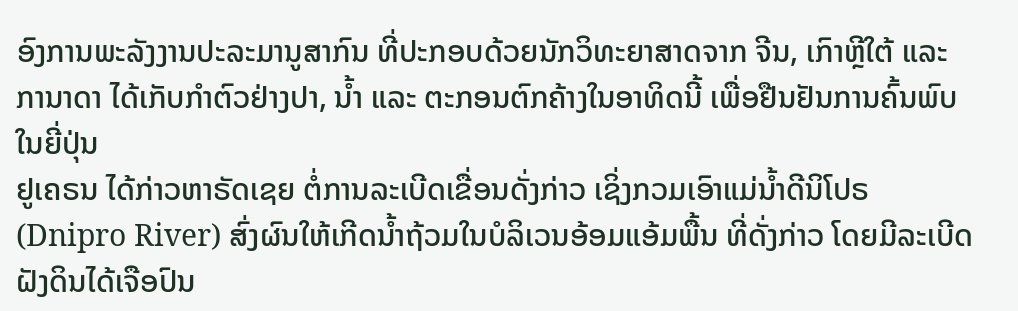ອົງການພະລັງງານປະລະມານູສາກົນ ທີ່ປະກອບດ້ວຍນັກວິທະຍາສາດຈາກ ຈີນ, ເກົາຫຼີໃຕ້ ແລະ ການາດາ ໄດ້ເກັບກໍາຕົວຢ່າງປາ, ນໍ້າ ແລະ ຕະກອນຕົກຄ້າງໃນອາທິດນີ້ ເພື່ອຢືນຢັນການຄົ້ນພົບໃນຍີ່ປຸ່ນ
ຢູເຄຣນ ໄດ້ກ່າວຫາຣັດເຊຍ ຕໍ່ການລະເບີດເຂື່ອນດັ່ງກ່າວ ເຊິ່ງກວມເອົາແມ່ນ້ຳດີນິໂປຣ (Dnipro River) ສົ່ງຜົນໃຫ້ເກີດນໍ້າຖ້ວມໃນບໍລິເວນອ້ອມແອ້ມພື້ນ ທີ່ດັ່ງກ່າວ ໂດຍມີລະເບີດຝັງດິນໄດ້ເຈືອປົນ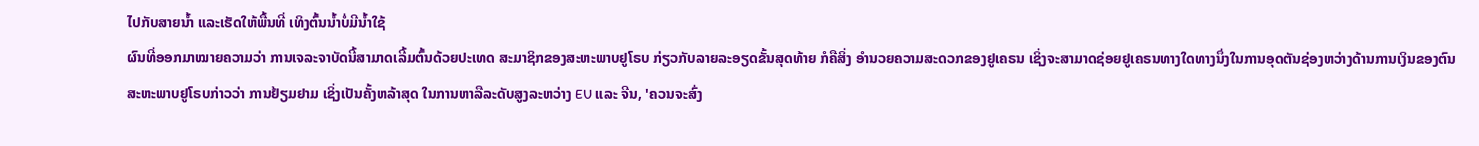ໄປກັບສາຍນ້ຳ ແລະເຮັດໃຫ້ພື້ນທີ່ ເທິງຕົ້ນນ້ຳບໍ່ມີນ້ຳໃຊ້
ຜົນທີ່ອອກມາໝາຍຄວາມວ່າ ການເຈລະຈາບັດນີ້ສາມາດເລີ້ມຕົ້ນດ້ວຍປະເທດ ສະມາຊິກຂອງສະຫະພາບຢູໂຣບ ກ່ຽວກັບລາຍລະອຽດຂັ້ນສຸດທ້າຍ ກໍຄືສິ່ງ ອຳນວຍຄວາມສະດວກຂອງຢູເຄຣນ ເຊິ່ງຈະສາມາດຊ່ອຍຢູເຄຣນທາງໃດທາງນຶ່ງໃນການອຸດຕັນຊ່ອງຫວ່າງດ້ານການເງິນຂອງຕົນ
ສະຫະພາບຢູໂຣບກ່າວວ່າ ການຢ້ຽມຢາມ ເຊິ່ງເປັນຄັ້ງຫລ້າສຸດ ໃນການຫາລືລະດັບສູງລະຫວ່າງ EU ແລະ ຈີນ, 'ຄວນຈະສົ່ງ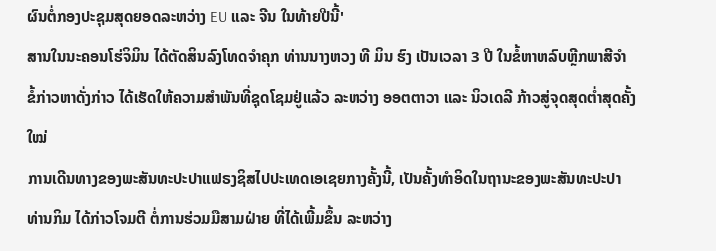ຜົນຕໍ່ກອງປະຊຸມສຸດຍອດລະຫວ່າງ EU ແລະ ຈີນ ໃນທ້າຍປີນີ້'
ສານໃນນະຄອນໂຮ່ຈິມິນ ໄດ້ຕັດສິນລົງໂທດຈໍາຄຸກ ທ່ານນາງຫວງ ທີ ມິນ ຮົງ ເປັນເວລາ 3 ປີ ໃນຂໍ້ຫາຫລົບຫຼີກພາສີຈໍາ
ຂໍ້ກ່າວຫາດັ່ງກ່າວ ໄດ້ເຮັດໃຫ້ຄວາມສໍາພັນທີ່ຊຸດໂຊມຢູ່ແລ້ວ ລະຫວ່າງ ອອຕຕາວາ ແລະ ນິວເດລີ ກ້າວສູ່ຈຸດສຸດຕໍ່າສຸດຄັ້ງໃໝ່
ການເດີນທາງຂອງພະສັນທະປະປາແຟຣງຊິສໄປປະເທດເອເຊຍກາງຄັ້ງນີ້, ເປັນຄັ້ງທໍາອິດໃນຖານະຂອງພະສັນທະປະປາ
ທ່ານກິມ ໄດ້ກ່າວໂຈມຕີ ຕໍ່ການຮ່ວມມືສາມຝ່າຍ ທີ່ໄດ້ເພີ້ມຂຶ້ນ ລະຫວ່າງ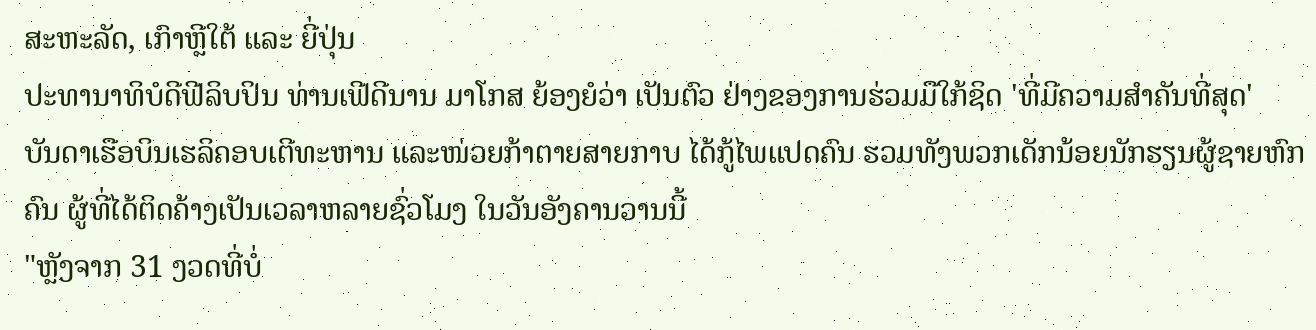ສະຫະລັດ, ເກົາຫຼີໃຕ້ ແລະ ຍີ່ປຸ່ນ
ປະທານາທິບໍດີຟີລິບປິນ ທ່ານເຟີດີນານ ມາໂກສ ຍ້ອງຍໍວ່າ ເປັນຕົວ ຢ່າງຂອງການຮ່ວມມືໃກ້ຊິດ 'ທີ່ມີຄວາມສໍາຄັນທີ່ສຸດ'
ບັນດາເຮືອບິນເຮລິຄອບເຕີທະຫານ ແລະໜ່ວຍກ້າຕາຍສາຍກາບ ໄດ້ກູ້ໄພແປດຄົນ ຮວມທັງພວກເດັກນ້ອຍນັກຮຽນຜູ້ຊາຍຫົກຄົນ ຜູ້ທີ່ໄດ້ຕິດຄ້າງເປັນເວລາຫລາຍຊົ່ວໂມງ ໃນວັນອັງຄານວານນີ້
"ຫຼັງຈາກ 31 ງວດທີ່ບໍ່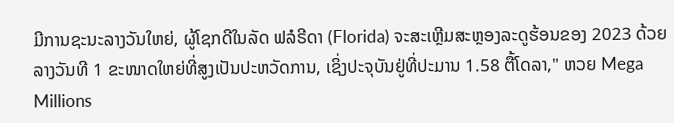ມີການຊະນະລາງວັນໃຫຍ່, ຜູ້ໂຊກດີໃນລັດ ຟລໍຣີດາ (Florida) ຈະສະເຫຼີມສະຫຼອງລະດູຮ້ອນຂອງ 2023 ດ້ວຍລາງວັນທີ 1 ຂະໜາດໃຫຍ່ທີ່ສູງເປັນປະຫວັດການ, ເຊິ່ງປະຈຸບັນຢູ່ທີ່ປະມານ 1.58 ຕື້ໂດລາ," ຫວຍ Mega Millions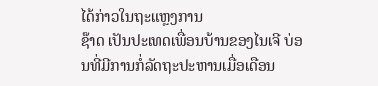ໄດ້ກ່າວໃນຖະແຫຼງການ
ຊ໊າດ ເປັນປະເທດເພື່ອນບ້ານຂອງໄນເຈີ ບ່ອນທີ່ມີການກໍ່ລັດຖະປະຫານເມື່ອເດືອນ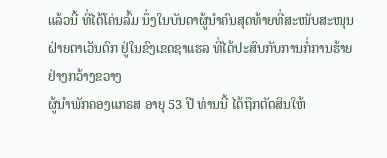ແລ້ວນີ້ ທີ່ໄດ້ໂຄ່ນລົ້ມ ນຶ່ງໃນບັນດາຜູ້ນຳຄົນສຸດທ້າຍທີ່ສະໜັບສະໜຸນ ຝ່າຍຕາເວັນຕົກ ຢູ່ໃນຂົງເຂດຊາແຮລ ທີ່ໄດ້ປະສົບກັບການກໍ່ການຮ້າຍຢ່າງກວ້າງຂວາງ
ຜູ້ນຳພັກຄອງແກຣສ ອາຍຸ 53 ປີ ທ່ານນີ້ ໄດ້ຖືກຕັດສິນໃຫ້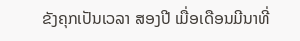ຂັງຄຸກເປັນເວລາ ສອງປີ ເມື່ອເດືອນມີນາທີ່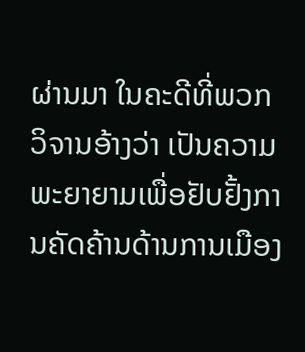ຜ່ານມາ ໃນຄະດີທີ່ພວກວິຈານອ້າງວ່າ ເປັນຄວາມ ພະຍາຍາມເພື່ອຢັບຢັ້ງການຄັດຄ້ານດ້ານການເມືອງ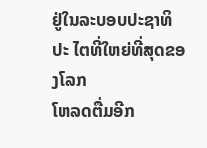ຢູ່ໃນລະບອບປະຊາທິປະ ໄຕທີ່ໃຫຍ່ທີ່ສຸດຂອງໂລກ
ໂຫລດຕື່ມອີກ